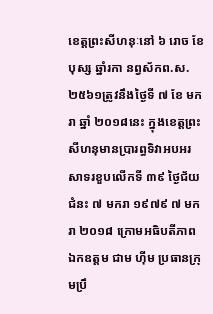ខេត្តព្រះសីហនុៈនៅ ៦ រោច ខែបុស្ស ឆ្នាំរកា នព្វស័កព.ស.២៥៦១ត្រូវនឹងថ្ងៃទី ៧ ខែ មករា ឆ្នាំ ២០១៨នេះ ក្នុងខេត្តព្រះសីហនុមានប្រារព្ធទិវាអបអរសាទរខួបលើកទី ៣៩ ថ្ងៃជ័យជំនះ ៧ មករា ១៩៧៩ ៧ មករា ២០១៨ ក្រោមអធិបតីភាព ឯកឧត្តម ជាម ហ៊ីម ប្រធានក្រុមប្រឹ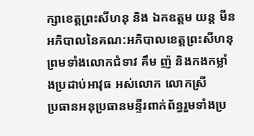ក្សាខេត្តព្រះសីហនុ និង ឯកឧត្តម យន្ត មីន អភិបាលនៃគណ:អភិបាលខេត្តព្រះសីហនុព្រមទាំងលោកជំទាវ គឹម ញ៉ និងកងកម្លាំងប្រដាប់អាវុធ អស់លោក លោកស្រី
ប្រធានអនុប្រធានមន្ទីរពាក់ព័ន្ធរួមទាំងប្រ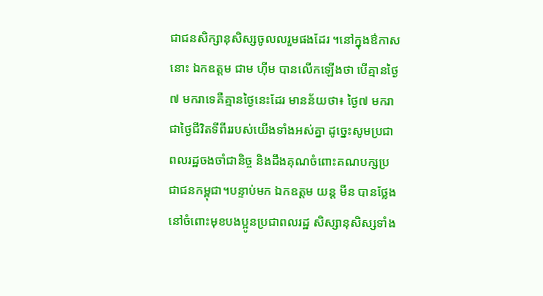ជាជនសិក្សានុសិស្សចូលលរួមផងដែរ ។នៅក្នុងឳកាសនោះ ឯកឧត្តម ជាម ហ៊ីម បានលើកឡើងថា បើគ្មានថ្ងៃ៧ មករាទេគឺគ្មានថ្ងៃនេះដែរ មានន័យថា៖ ថ្ងៃ៧ មករាជាថ្ងៃជីវិតទីពីររបស់យើងទាំងអស់គ្នា ដូច្នេះសូមប្រជាពលរដ្ឋចងចាំជានិច្ច និងដឹងគុណចំពោះគណបក្សប្រជាជនកម្ពុជា។បន្ទាប់មក ឯកឧត្តម យន្ត មីន បានថ្លែងនៅចំពោះមុខបងប្អូនប្រជាពលរដ្ឋ សិស្សានុសិស្សទាំង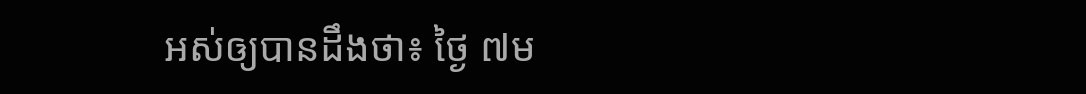អស់ឲ្យបានដឹងថា៖ ថ្ងៃ ៧ម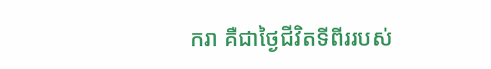ករា គឺជាថ្ងៃជីវិតទីពីររបស់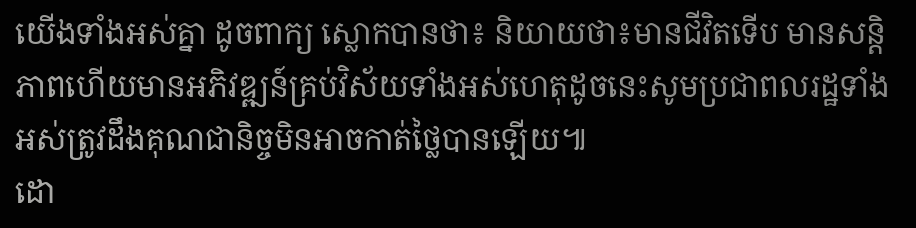យើងទាំងអស់គ្នា ដូចពាក្យ ស្លោកបានថា៖ និយាយថា៖មានជីវិតទើប មានសន្តិភាពហើយមានអភិវឌ្ឍន៍គ្រប់វិស័យទាំងអស់ហេតុដូចនេះសូមប្រជាពលរដ្ឋទាំងអស់ត្រូវដឹងគុណជានិច្ចមិនអាចកាត់ថ្លៃបានឡើយ៕
ដោ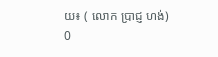យ៖ ( លោក ប្រាជ្ញ ហង់)
0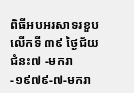ពិធីអបអរសាទរខួបលើកទី ៣៩ ថ្ងៃជ័យជំនះ៧ -មករា-១៩៧៩-៧-មករា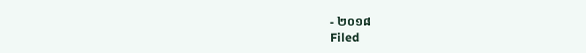- ២០១៨
Filed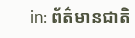in: ព័ត៌មានជាតិ